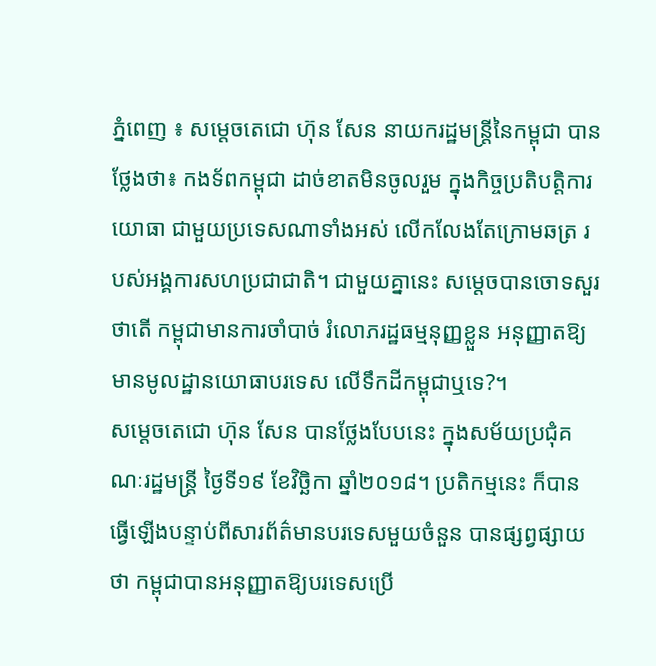ភ្នំពេញ ៖ សម្តេចតេជោ ហ៊ុន សែន នាយករដ្ឋមន្ត្រីនៃកម្ពុជា បានថ្លែងថា៖ កងទ័ពកម្ពុជា ដាច់ខាតមិនចូលរួម ក្នុងកិច្ចប្រតិបត្តិការយោធា ជាមួយប្រទេសណាទាំងអស់ លើកលែងតែក្រោមឆត្រ របស់អង្គការសហប្រជាជាតិ។ ជាមួយគ្នានេះ សម្តេចបានចោទសួរថាតើ កម្ពុជាមានការចាំបាច់ រំលោភរដ្ឋធម្មនុញ្ញខ្លួន អនុញ្ញាតឱ្យមានមូលដ្ឋានយោធាបរទេស លើទឹកដីកម្ពុជាឬទេ?។
សម្តេចតេជោ ហ៊ុន សែន បានថ្លែងបែបនេះ ក្នុងសម័យប្រជុំគណៈរដ្ឋមន្ត្រី ថ្ងៃទី១៩ ខែវិច្ឆិកា ឆ្នាំ២០១៨។ ប្រតិកម្មនេះ ក៏បានធ្វើឡើងបន្ទាប់ពីសារព័ត៌មានបរទេសមួយចំនួន បានផ្សព្វផ្សាយថា កម្ពុជាបានអនុញ្ញាតឱ្យបរទេសប្រើ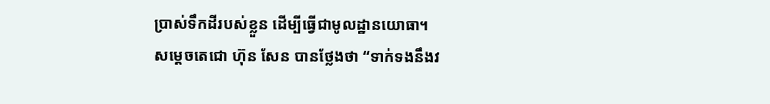ប្រាស់ទឹកដីរបស់ខ្លួន ដើម្បីធ្វើជាមូលដ្ឋានយោធា។
សម្តេចតេជោ ហ៊ុន សែន បានថ្លែងថា “ទាក់ទងនឹងវ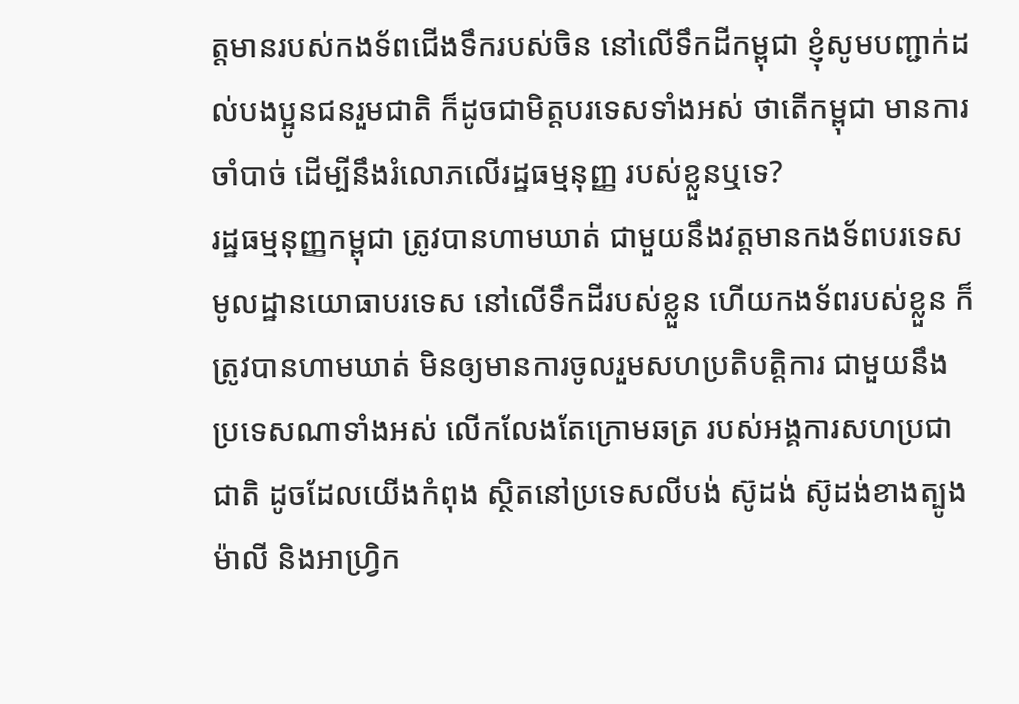ត្តមានរបស់កងទ័ពជើងទឹករបស់ចិន នៅលើទឹកដីកម្ពុជា ខ្ញុំសូមបញ្ជាក់ដល់បងប្អូនជនរួមជាតិ ក៏ដូចជាមិត្តបរទេសទាំងអស់ ថាតើកម្ពុជា មានការចាំបាច់ ដើម្បីនឹងរំលោភលើរដ្ឋធម្មនុញ្ញ របស់ខ្លួនឬទេ?
រដ្ឋធម្មនុញ្ញកម្ពុជា ត្រូវបានហាមឃាត់ ជាមួយនឹងវត្តមានកងទ័ពបរទេស មូលដ្ឋានយោធាបរទេស នៅលើទឹកដីរបស់ខ្លួន ហើយកងទ័ពរបស់ខ្លួន ក៏ត្រូវបានហាមឃាត់ មិនឲ្យមានការចូលរួមសហប្រតិបត្តិការ ជាមួយនឹងប្រទេសណាទាំងអស់ លើកលែងតែក្រោមឆត្រ របស់អង្គការសហប្រជាជាតិ ដូចដែលយើងកំពុង ស្ថិតនៅប្រទេសលីបង់ ស៊ូដង់ ស៊ូដង់ខាងត្បូង ម៉ាលី និងអាហ្វ្រិក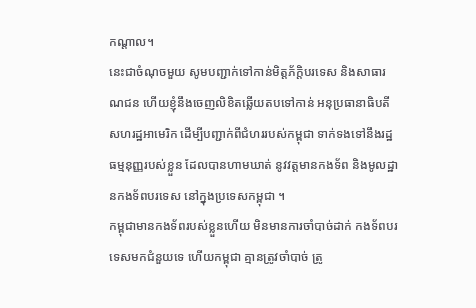កណ្តាល។
នេះជាចំណុចមួយ សូមបញ្ជាក់ទៅកាន់មិត្តភ័ក្តិបរទេស និងសាធារណជន ហើយខ្ញុំនឹងចេញលិខិតឆ្លើយតបទៅកាន់ អនុប្រធានាធិបតីសហរដ្ឋអាមេរិក ដើម្បីបញ្ជាក់ពីជំហររបស់កម្ពុជា ទាក់ទងទៅនឹងរដ្ឋធម្មនុញ្ញរបស់ខ្លួន ដែលបានហាមឃាត់ នូវវត្តមានកងទ័ព និងមូលដ្ឋានកងទ័ពបរទេស នៅក្នុងប្រទេសកម្ពុជា ។
កម្ពុជាមានកងទ័ពរបស់ខ្លួនហើយ មិនមានការចាំបាច់ដាក់ កងទ័ពបរទេសមកជំនួយទេ ហើយកម្ពុជា គ្មានត្រូវចាំបាច់ ត្រូ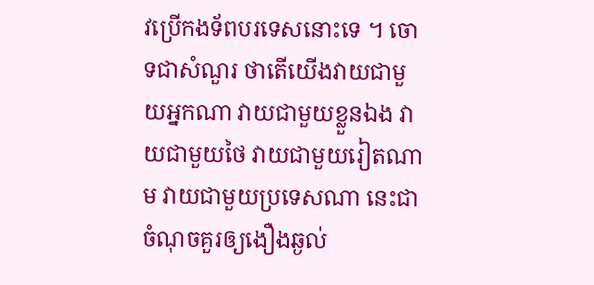វប្រើកងទ័ពបរទេសនោះទេ ។ ចោទជាសំណួរ ថាតើយើងវាយជាមួយអ្នកណា វាយជាមួយខ្លួនឯង វាយជាមួយថៃ វាយជាមួយរៀតណាម វាយជាមួយប្រទេសណា នេះជាចំណុចគួរឲ្យងឿងឆ្ងល់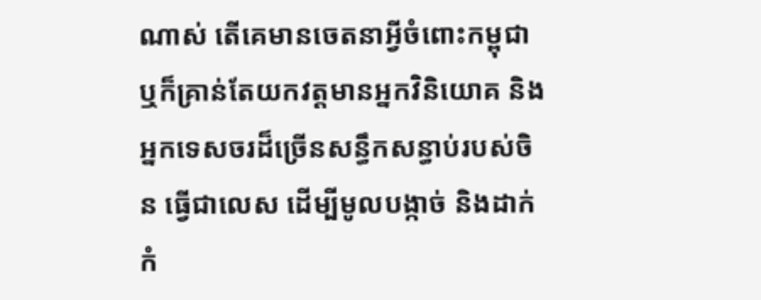ណាស់ តើគេមានចេតនាអ្វីចំពោះកម្ពុជា ឬក៏គ្រាន់តែយកវត្តមានអ្នកវិនិយោគ និងអ្នកទេសចរដ៏ច្រើនសន្ធឹកសន្ធាប់របស់ចិន ធ្វើជាលេស ដើម្បីមូលបង្កាច់ និងដាក់កំ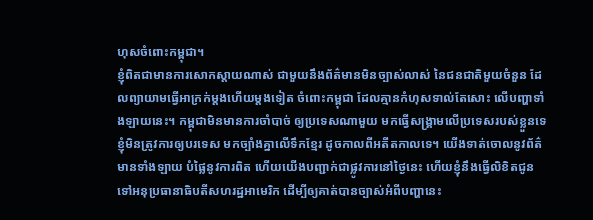ហុសចំពោះកម្ពុជា។
ខ្ញុំពិតជាមានការសោកស្តាយណាស់ ជាមួយនឹងព័ត៌មានមិនច្បាស់លាស់ នៃជនជាតិមួយចំនួន ដែលព្យាយាមធ្វើអាក្រក់ម្តងហើយម្តងទៀត ចំពោះកម្ពុជា ដែលគ្មានកំហុសទាល់តែសោះ លើបញ្ហាទាំងឡាយនេះ។ កម្ពុជាមិនមានការចាំបាច់ ឲ្យប្រទេសណាមួយ មកធ្វើសង្គ្រាមលើប្រទេសរបស់ខ្លួនទេ ខ្ញុំមិនត្រូវការឲ្យបរទេស មកច្បាំងគ្នាលើទឹកខ្មែរ ដូចកាលពីអតីតកាលទេ។ យើងទាត់ចោលនូវព័ត៌មានទាំងឡាយ បំផ្លៃនូវការពិត ហើយយើងបញ្ជាក់ជាផ្លូវការនៅថ្ងៃនេះ ហើយខ្ញុំនឹងធ្វើលិខិតជូន ទៅអនុប្រធានាធិបតីសហរដ្ឋអាមេរិក ដើម្បីឲ្យគាត់បានច្បាស់អំពីបញ្ហានេះ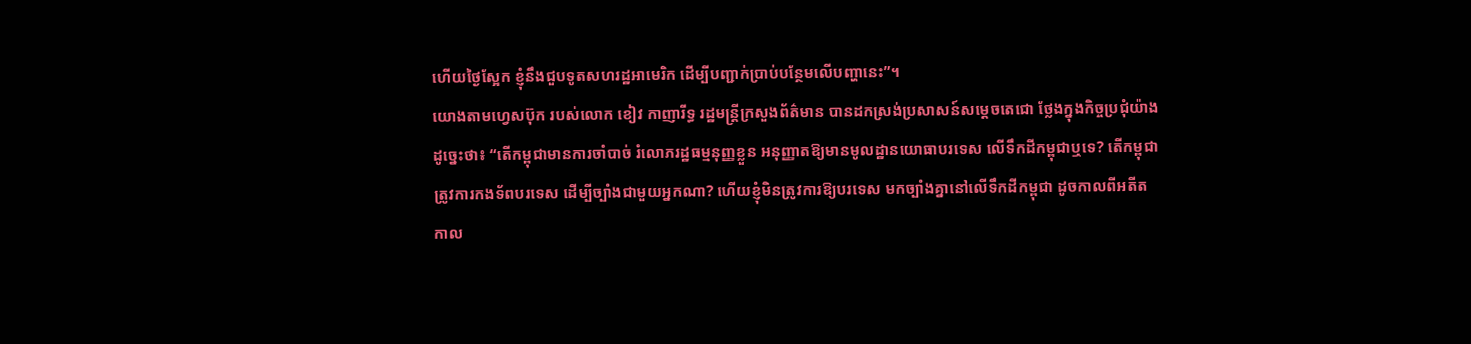ហើយថ្ងៃស្អែក ខ្ញុំនឹងជួបទូតសហរដ្ឋអាមេរិក ដើម្បីបញ្ជាក់ប្រាប់បន្ថែមលើបញ្ហានេះ”។
យោងតាមហ្វេសប៊ុក របស់លោក ខៀវ កាញារីទ្ធ រដ្ឋមន្ត្រីក្រសួងព័ត៌មាន បានដកស្រង់ប្រសាសន៍សម្តេចតេជោ ថ្លែងក្នុងកិច្ចប្រជុំយ៉ាងដូច្នេះថា៖ “តើកម្ពុជាមានការចាំបាច់ រំលោភរដ្ឋធម្មនុញ្ញខ្លួន អនុញ្ញាតឱ្យមានមូលដ្ឋានយោធាបរទេស លើទឹកដីកម្ពុជាឬទេ? តើកម្ពុជាត្រូវការកងទ័ពបរទេស ដើម្បីច្បាំងជាមួយអ្នកណា? ហើយខ្ញុំមិនត្រូវការឱ្យបរទេស មកច្បាំងគ្នានៅលើទឹកដីកម្ពុជា ដូចកាលពីអតីតកាល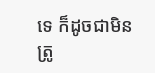ទេ ក៏ដូចជាមិនត្រូ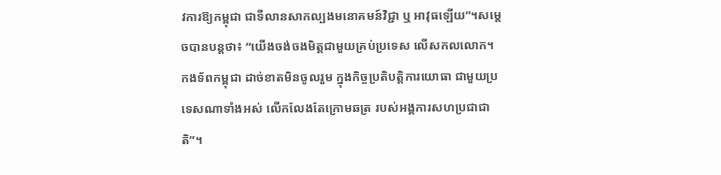វការឱ្យកម្ពុជា ជាទីលានសាកល្បងមនោគមន៍វិជ្ជា ឬ អាវុធឡើយ”។សម្តេចបានបន្តថា៖ “យើងចង់ចងមិត្តជាមួយគ្រប់ប្រទេស លើសកលលោក។ កងទ័ពកម្ពុជា ដាច់ខាតមិនចូលរួម ក្នុងកិច្ចប្រតិបត្តិការយោធា ជាមួយប្រទេសណាទាំងអស់ លើកលែងតែក្រោមឆត្រ របស់អង្គការសហប្រជាជាតិ”។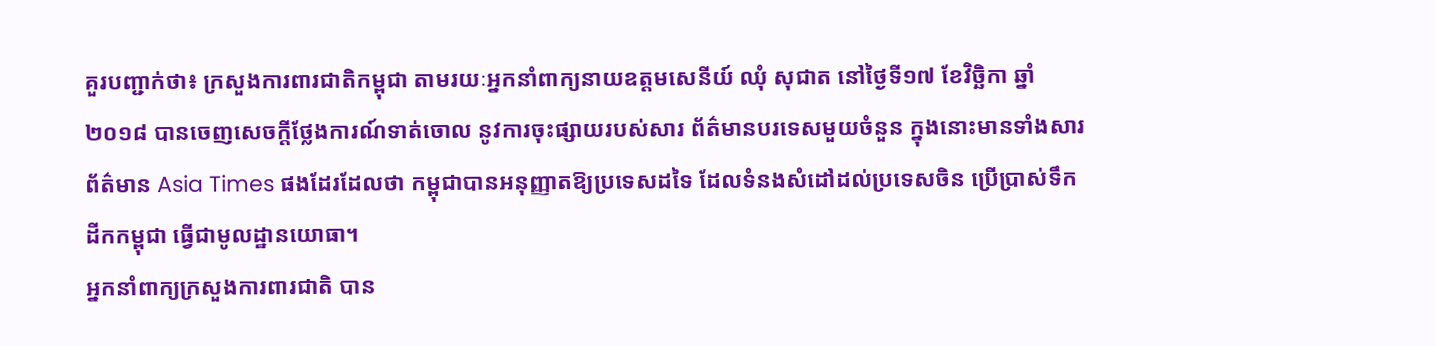គួរបញ្ជាក់ថា៖ ក្រសួងការពារជាតិកម្ពុជា តាមរយៈអ្នកនាំពាក្យនាយឧត្តមសេនីយ៍ ឈុំ សុជាត នៅថ្ងៃទី១៧ ខែវិច្ឆិកា ឆ្នាំ២០១៨ បានចេញសេចក្តីថ្លែងការណ៍ទាត់ចោល នូវការចុះផ្សាយរបស់សារ ព័ត៌មានបរទេសមួយចំនួន ក្នុងនោះមានទាំងសារព័ត៌មាន Asia Times ផងដែរដែលថា កម្ពុជាបានអនុញ្ញាតឱ្យប្រទេសដទៃ ដែលទំនងសំដៅដល់ប្រទេសចិន ប្រើប្រាស់ទឹកដីកកម្ពុជា ធ្វើជាមូលដ្ឋានយោធា។
អ្នកនាំពាក្យក្រសួងការពារជាតិ បាន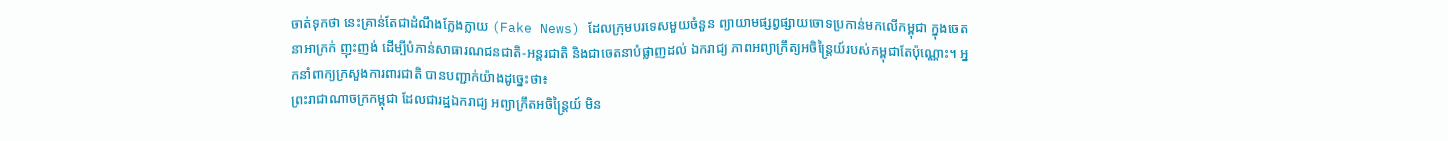ចាត់ទុកថា នេះគ្រាន់តែជាដំណឹងក្លែងក្លាយ (Fake News) ដែលក្រុមបរទេសមួយចំនួន ព្យាយាមផ្សព្វផ្សាយចោទប្រកាន់មកលើកម្ពុជា ក្នុងចេតនាអាក្រក់ ញុះញង់ ដើម្បីបំភាន់សាធារណជនជាតិ-អន្តរជាតិ និងជាចេតនាបំផ្លាញដល់ ឯករាជ្យ ភាពអព្យាក្រឹត្យអចិន្ត្រៃយ៍របស់កម្ពុជាតែប៉ុណ្ណោះ។ អ្នកនាំពាក្យក្រសួងការពារជាតិ បានបញ្ជាក់យ៉ាងដូច្នេះថា៖
ព្រះរាជាណាចក្រកម្ពុជា ដែលជារដ្ឋឯករាជ្យ អព្យាក្រឹតអចិន្ត្រៃយ៍ មិន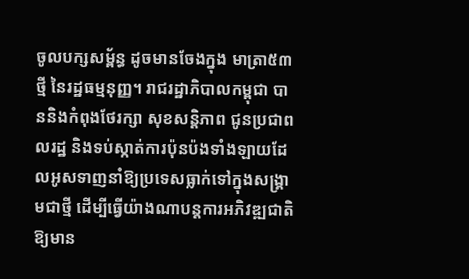ចូលបក្សសម្ព័ន្ធ ដូចមានចែងក្នុង មាត្រា៥៣ថ្មី នៃរដ្ឋធម្មនុញ្ញ។ រាជរដ្ឋាភិបាលកម្ពុជា បាននិងកំពុងថែរក្សា សុខសន្តិភាព ជូនប្រជាពលរដ្ឋ និងទប់ស្កាត់ការប៉ុនប៉ងទាំងឡាយដែលអូសទាញនាំឱ្យប្រទេសធ្លាក់ទៅក្នុងសង្គ្រាមជាថ្មី ដើម្បីធ្វើយ៉ាងណាបន្តការអភិវឌ្ឍជាតិ ឱ្យមាន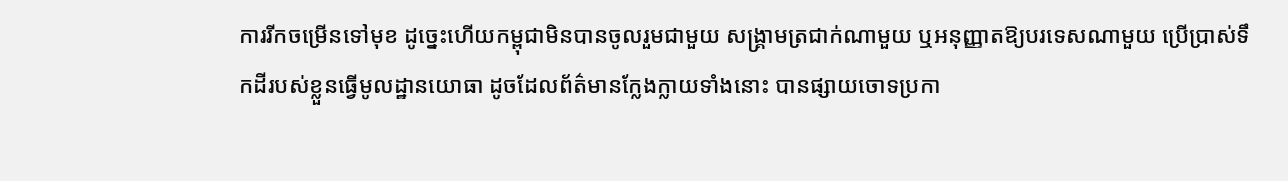ការរីកចម្រើនទៅមុខ ដូច្នេះហើយកម្ពុជាមិនបានចូលរួមជាមួយ សង្គ្រាមត្រជាក់ណាមួយ ឬអនុញ្ញាតឱ្យបរទេសណាមួយ ប្រើប្រាស់ទឹកដីរបស់ខ្លួនធ្វើមូលដ្ឋានយោធា ដូចដែលព័ត៌មានក្លែងក្លាយទាំងនោះ បានផ្សាយចោទប្រកា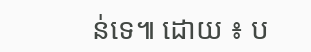ន់ទេ៕ ដោយ ៖ ប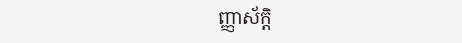ញ្ញាស័ក្តិ